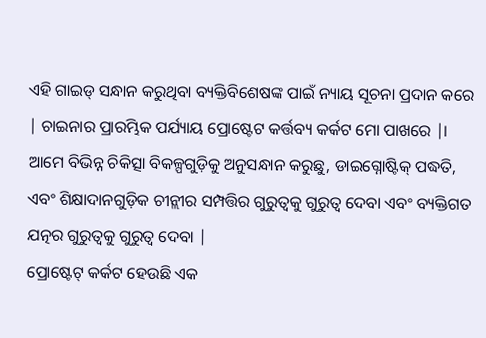ଏହି ଗାଇଡ୍ ସନ୍ଧାନ କରୁଥିବା ବ୍ୟକ୍ତିବିଶେଷଙ୍କ ପାଇଁ ନ୍ୟାୟ ସୂଚନା ପ୍ରଦାନ କରେ | ଚାଇନାର ପ୍ରାରମ୍ଭିକ ପର୍ଯ୍ୟାୟ ପ୍ରୋଷ୍ଟେଟ କର୍ତ୍ତବ୍ୟ କର୍କଟ ମୋ ପାଖରେ |। ଆମେ ବିଭିନ୍ନ ଚିକିତ୍ସା ବିକଳ୍ପଗୁଡ଼ିକୁ ଅନୁସନ୍ଧାନ କରୁଛୁ, ଡାଇଗ୍ନୋଷ୍ଟିକ୍ ପଦ୍ଧତି, ଏବଂ ଶିକ୍ଷାଦାନଗୁଡ଼ିକ ଚୀନ୍ଲୀର ସମ୍ପତ୍ତିର ଗୁରୁତ୍ୱକୁ ଗୁରୁତ୍ୱ ଦେବା ଏବଂ ବ୍ୟକ୍ତିଗତ ଯତ୍ନର ଗୁରୁତ୍ୱକୁ ଗୁରୁତ୍ୱ ଦେବା |
ପ୍ରୋଷ୍ଟେଟ୍ କର୍କଟ ହେଉଛି ଏକ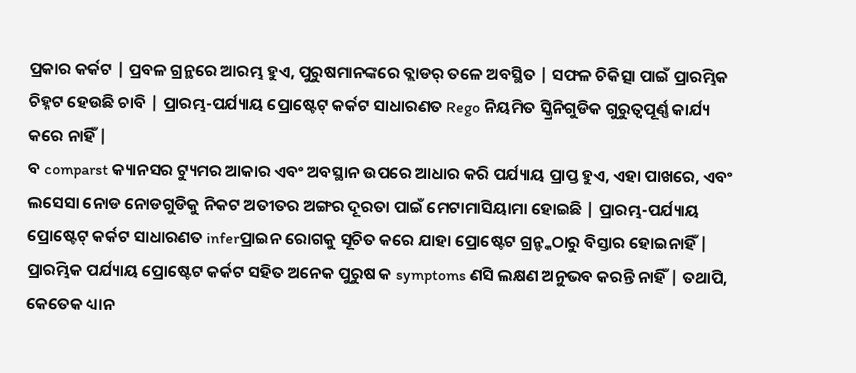ପ୍ରକାର କର୍କଟ | ପ୍ରବଳ ଗ୍ରନ୍ଥରେ ଆରମ୍ଭ ହୁଏ, ପୁରୁଷମାନଙ୍କରେ ବ୍ଲାଡର୍ ତଳେ ଅବସ୍ଥିତ | ସଫଳ ଚିକିତ୍ସା ପାଇଁ ପ୍ରାରମ୍ଭିକ ଚିହ୍ନଟ ହେଉଛି ଚାବି | ପ୍ରାରମ୍ଭ-ପର୍ଯ୍ୟାୟ ପ୍ରୋଷ୍ଟେଟ୍ କର୍କଟ ସାଧାରଣତ Rego ନିୟମିତ ସ୍କ୍ରିନିଗୁଡିକ ଗୁରୁତ୍ୱପୂର୍ଣ୍ଣ କାର୍ଯ୍ୟ କରେ ନାହିଁ |
ବ comparst କ୍ୟାନସର ଟ୍ୟୁମର ଆକାର ଏବଂ ଅବସ୍ଥାନ ଉପରେ ଆଧାର କରି ପର୍ଯ୍ୟାୟ ପ୍ରାପ୍ତ ହୁଏ, ଏହା ପାଖରେ, ଏବଂ ଲସେସା ନୋଡ ନୋଡଗୁଡିକୁ ନିକଟ ଅତୀତର ଅଙ୍ଗର ଦୂରତା ପାଇଁ ମେଟାମାସିୟାମା ହୋଇଛି | ପ୍ରାରମ୍ଭ-ପର୍ଯ୍ୟାୟ ପ୍ରୋଷ୍ଟେଟ୍ କର୍କଟ ସାଧାରଣତ inferପ୍ରାଇନ ରୋଗକୁ ସୂଚିତ କରେ ଯାହା ପ୍ରୋଷ୍ଟେଟ ଗ୍ରନ୍ଙ୍କଠାରୁ ବିସ୍ତାର ହୋଇନାହିଁ |
ପ୍ରାରମ୍ଭିକ ପର୍ଯ୍ୟାୟ ପ୍ରୋଷ୍ଟେଟ କର୍କଟ ସହିତ ଅନେକ ପୁରୁଷ କ symptoms ଣସି ଲକ୍ଷଣ ଅନୁଭବ କରନ୍ତି ନାହିଁ | ତଥାପି, କେତେକ ଧ୍ୟାନ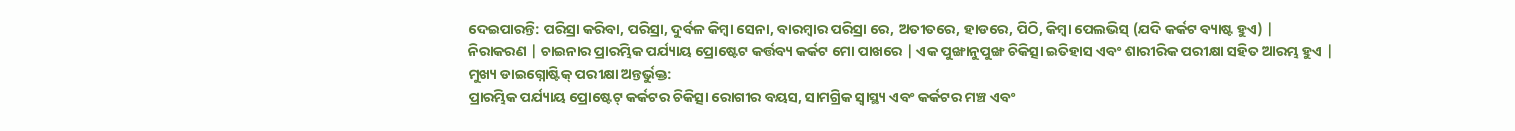ଦେଇପାରନ୍ତି: ପରିସ୍ରା କରିବା, ପରିସ୍ରା, ଦୁର୍ବଳ କିମ୍ବା ସେନା, ବାରମ୍ବାର ପରିସ୍ରା ରେ, ଅତୀତରେ, ହାଡରେ, ପିଠି, କିମ୍ବା ପେଲଭିସ୍ (ଯଦି କର୍କଟ ବ୍ୟାଷ୍ଟ ହୁଏ) |
ନିରାକରଣ | ଚାଇନାର ପ୍ରାରମ୍ଭିକ ପର୍ଯ୍ୟାୟ ପ୍ରୋଷ୍ଟେଟ କର୍ତ୍ତବ୍ୟ କର୍କଟ ମୋ ପାଖରେ | ଏକ ପୁଙ୍ଖାନୁପୁଙ୍ଖ ଚିକିତ୍ସା ଇତିହାସ ଏବଂ ଶାରୀରିକ ପରୀକ୍ଷା ସହିତ ଆରମ୍ଭ ହୁଏ | ମୁଖ୍ୟ ଡାଇଗ୍ନୋଷ୍ଟିକ୍ ପରୀକ୍ଷା ଅନ୍ତର୍ଭୁକ୍ତ:
ପ୍ରାରମ୍ଭିକ ପର୍ଯ୍ୟାୟ ପ୍ରୋଷ୍ଟେଟ୍ କର୍କଟର ଚିକିତ୍ସା ରୋଗୀର ବୟସ, ସାମଗ୍ରିକ ସ୍ୱାସ୍ଥ୍ୟ ଏବଂ କର୍କଟର ମଞ୍ଚ ଏବଂ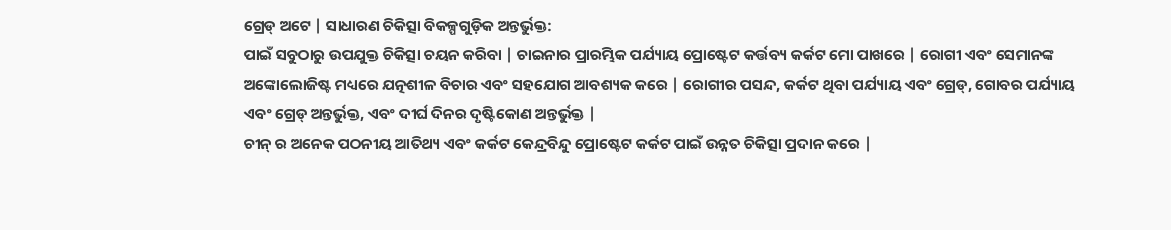ଗ୍ରେଡ୍ ଅଟେ | ସାଧାରଣ ଚିକିତ୍ସା ବିକଳ୍ପଗୁଡ଼ିକ ଅନ୍ତର୍ଭୁକ୍ତ:
ପାଇଁ ସବୁଠାରୁ ଉପଯୁକ୍ତ ଚିକିତ୍ସା ଚୟନ କରିବା | ଚାଇନାର ପ୍ରାରମ୍ଭିକ ପର୍ଯ୍ୟାୟ ପ୍ରୋଷ୍ଟେଟ କର୍ତ୍ତବ୍ୟ କର୍କଟ ମୋ ପାଖରେ | ରୋଗୀ ଏବଂ ସେମାନଙ୍କ ଅଙ୍କୋଲୋଜିଷ୍ଟ ମଧ୍ୟରେ ଯତ୍ନଶୀଳ ବିଚାର ଏବଂ ସହଯୋଗ ଆବଶ୍ୟକ କରେ | ରୋଗୀର ପସନ୍ଦ, କର୍କଟ ଥିବା ପର୍ଯ୍ୟାୟ ଏବଂ ଗ୍ରେଡ୍, ଗୋବର ପର୍ଯ୍ୟାୟ ଏବଂ ଗ୍ରେଡ୍ ଅନ୍ତର୍ଭୁକ୍ତ, ଏବଂ ଦୀର୍ଘ ଦିନର ଦୃଷ୍ଟିକୋଣ ଅନ୍ତର୍ଭୁକ୍ତ |
ଚୀନ୍ ର ଅନେକ ପଠନୀୟ ଆତିଥ୍ୟ ଏବଂ କର୍କଟ କେନ୍ଦ୍ରବିନ୍ଦୁ ପ୍ରୋଷ୍ଟେଟ କର୍କଟ ପାଇଁ ଉନ୍ନତ ଚିକିତ୍ସା ପ୍ରଦାନ କରେ |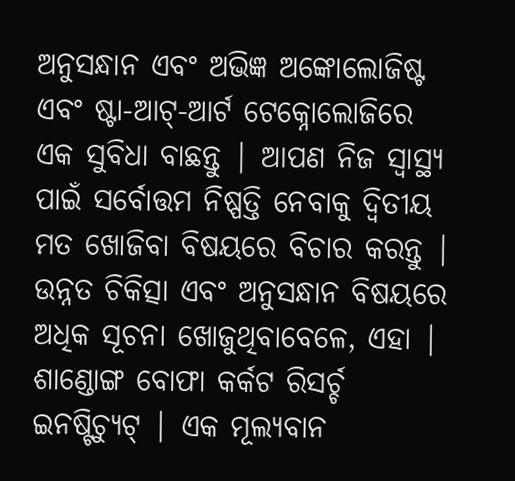ଅନୁସନ୍ଧାନ ଏବଂ ଅଭିଜ୍ଞ ଅଙ୍କୋଲୋଜିଷ୍ଟ ଏବଂ ଷ୍ଟା-ଆଟ୍-ଆର୍ଟ ଟେକ୍ନୋଲୋଜିରେ ଏକ ସୁବିଧା ବାଛନ୍ତୁ | ଆପଣ ନିଜ ସ୍ୱାସ୍ଥ୍ୟ ପାଇଁ ସର୍ବୋତ୍ତମ ନିଷ୍ପତ୍ତି ନେବାକୁ ଦ୍ୱିତୀୟ ମତ ଖୋଜିବା ବିଷୟରେ ବିଚାର କରନ୍ତୁ | ଉନ୍ନତ ଚିକିତ୍ସା ଏବଂ ଅନୁସନ୍ଧାନ ବିଷୟରେ ଅଧିକ ସୂଚନା ଖୋଜୁଥିବାବେଳେ, ଏହା | ଶାଣ୍ଡୋଙ୍ଗ ବୋଫା କର୍କଟ ରିସର୍ଚ୍ଚ ଇନଷ୍ଟିଚ୍ୟୁଟ୍ | ଏକ ମୂଲ୍ୟବାନ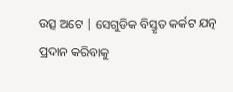ଉତ୍ସ ଅଟେ | ସେଗୁଡିକ ବିସ୍ତୃତ କର୍କଟ ଯତ୍ନ ପ୍ରଦାନ କରିବାକୁ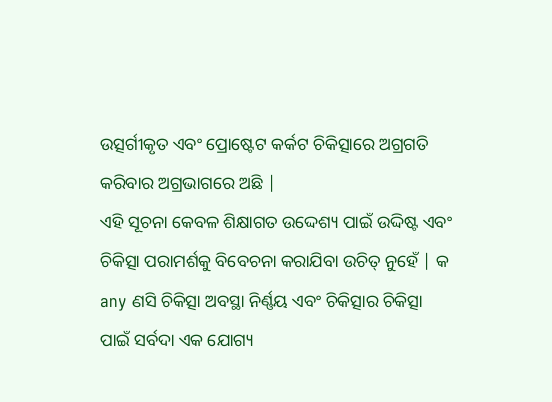ଉତ୍ସର୍ଗୀକୃତ ଏବଂ ପ୍ରୋଷ୍ଟେଟ କର୍କଟ ଚିକିତ୍ସାରେ ଅଗ୍ରଗତି କରିବାର ଅଗ୍ରଭାଗରେ ଅଛି |
ଏହି ସୂଚନା କେବଳ ଶିକ୍ଷାଗତ ଉଦ୍ଦେଶ୍ୟ ପାଇଁ ଉଦ୍ଦିଷ୍ଟ ଏବଂ ଚିକିତ୍ସା ପରାମର୍ଶକୁ ବିବେଚନା କରାଯିବା ଉଚିତ୍ ନୁହେଁ | କ any ଣସି ଚିକିତ୍ସା ଅବସ୍ଥା ନିର୍ଣ୍ଣୟ ଏବଂ ଚିକିତ୍ସାର ଚିକିତ୍ସା ପାଇଁ ସର୍ବଦା ଏକ ଯୋଗ୍ୟ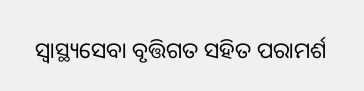ସ୍ୱାସ୍ଥ୍ୟସେବା ବୃତ୍ତିଗତ ସହିତ ପରାମର୍ଶ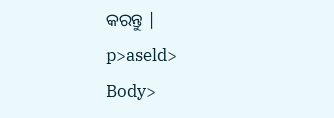କରନ୍ତୁ |
p>aseld>
Body>